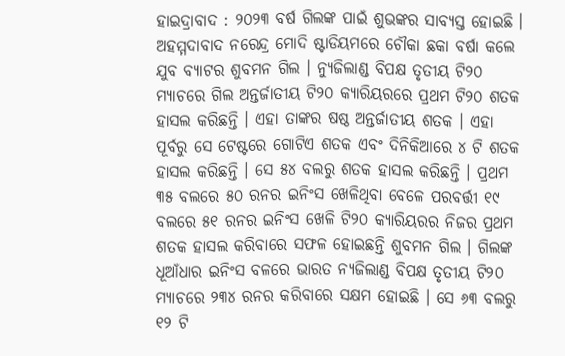ହାଇଦ୍ରାବାଦ : ୨୦୨୩ ବର୍ଷ ଗିଲଙ୍କ ପାଇଁ ଶୁଭଙ୍କର ସାବ୍ୟସ୍ତ ହୋଇଛି । ଅହମ୍ମଦାବାଦ ନରେନ୍ଦ୍ର ମୋଦି ଷ୍ଟାଡିୟମରେ ଚୌକା ଛକା ବର୍ଷା କଲେ ଯୁବ ବ୍ୟାଟର ଶୁବମନ ଗିଲ । ନ୍ୟୁଜିଲାଣ୍ଡ ବିପକ୍ଷ ତୃତୀୟ ଟି୨୦ ମ୍ୟାଚରେ ଗିଲ ଅନ୍ତର୍ଜାତୀୟ ଟି୨୦ କ୍ୟାରିୟରରେ ପ୍ରଥମ ଟି୨୦ ଶତକ ହାସଲ କରିଛନ୍ତି । ଏହା ତାଙ୍କର ଷଷ୍ଠ ଅନ୍ତର୍ଜାତୀୟ ଶତକ । ଏହା ପୂର୍ବରୁ ସେ ଟେଷ୍ଟରେ ଗୋଟିଏ ଶତକ ଏବଂ ଦିନିକିଆରେ ୪ ଟି ଶତକ ହାସଲ କରିଛନ୍ତି । ସେ ୫୪ ବଲରୁ ଶତକ ହାସଲ କରିଛନ୍ତି । ପ୍ରଥମ ୩୫ ବଲରେ ୫୦ ରନର ଇନିଂସ ଖେଳିଥିବା ବେଳେ ପରବର୍ତ୍ତୀ ୧୯ ବଲରେ ୫୧ ରନର ଇନିଂସ ଖେଳି ଟି୨୦ କ୍ୟାରିୟରର ନିଜର ପ୍ରଥମ ଶତକ ହାସଲ କରିବାରେ ସଫଳ ହୋଇଛନ୍ତି ଶୁବମନ ଗିଲ । ଗିଲଙ୍କ ଧୂଆଁଧାର ଇନିଂସ ବଳରେ ଭାରତ ନ୍ୟଜିଲାଣ୍ଡ ବିପକ୍ଷ ତୃତୀୟ ଟି୨୦ ମ୍ୟାଚରେ ୨୩୪ ରନର କରିବାରେ ସକ୍ଷମ ହୋଇଛି । ସେ ୬୩ ବଲରୁ ୧୨ ଟି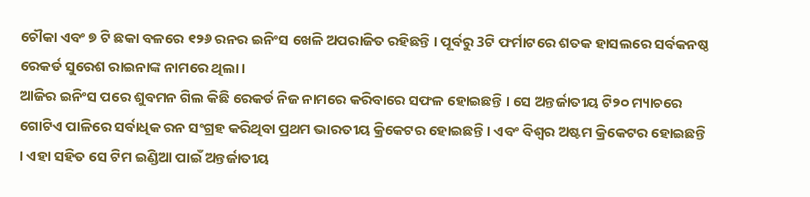ଚୌକା ଏବଂ ୭ ଟି ଛକା ବଳରେ ୧୨୬ ରନର ଇନିଂସ ଖେଳି ଅପରାଜିତ ରହିଛନ୍ତି । ପୂର୍ବରୁ 3ଟି ଫର୍ମାଟରେ ଶତକ ହାସଲରେ ସର୍ବକନଷ୍ଠ ରେକର୍ଡ ସୁରେଶ ରାଇନାଙ୍କ ନାମରେ ଥିଲା ।
ଆଜିର ଇନିଂସ ପରେ ଶୁବମନ ଗିଲ କିଛି ରେକର୍ଡ ନିଜ ନାମରେ କରିବାରେ ସଫଳ ହୋଇଛନ୍ତି । ସେ ଅନ୍ତର୍ଜାତୀୟ ଟି୨୦ ମ୍ୟାଚରେ ଗୋଟିଏ ପାଳିରେ ସର୍ବାଧିକ ରନ ସଂଗ୍ରହ କରିଥିବା ପ୍ରଥମ ଭାରତୀୟ କ୍ରିକେଟର ହୋଇଛନ୍ତି । ଏବଂ ବିଶ୍ବର ଅଷ୍ଟମ କ୍ରିକେଟର ହୋଇଛନ୍ତି । ଏହା ସହିତ ସେ ଟିମ ଇଣ୍ଡିଆ ପାଇଁ ଅନ୍ତର୍ଜାତୀୟ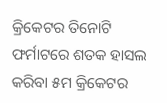କ୍ରିକେଟର ତିନୋଟି ଫର୍ମାଟରେ ଶତକ ହାସଲ କରିବା ୫ମ କ୍ରିକେଟର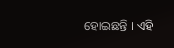ହୋଇଛନ୍ତି । ଏହି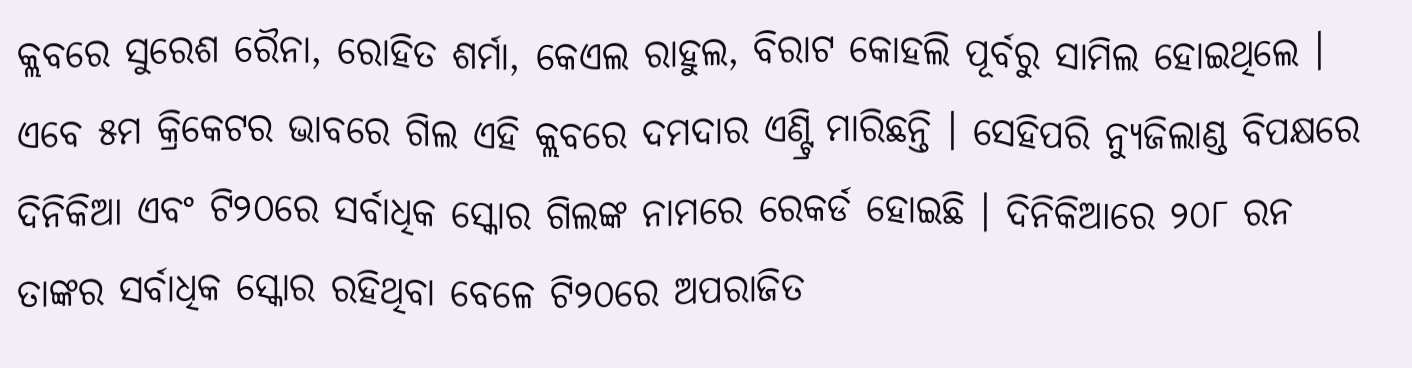କ୍ଲବରେ ସୁରେଶ ରୈନା, ରୋହିତ ଶର୍ମା, କେଏଲ ରାହୁଲ, ବିରାଟ କୋହଲି ପୂର୍ବରୁ ସାମିଲ ହୋଇଥିଲେ । ଏବେ ୫ମ କ୍ରିକେଟର ଭାବରେ ଗିଲ ଏହି କ୍ଲବରେ ଦମଦାର ଏଣ୍ଟ୍ରି ମାରିଛନ୍ତି । ସେହିପରି ନ୍ୟୁଜିଲାଣ୍ଡ ବିପକ୍ଷରେ ଦିନିକିଆ ଏବଂ ଟି୨୦ରେ ସର୍ବାଧିକ ସ୍କୋର ଗିଲଙ୍କ ନାମରେ ରେକର୍ଡ ହୋଇଛି । ଦିନିକିଆରେ ୨୦୮ ରନ ତାଙ୍କର ସର୍ବାଧିକ ସ୍କୋର ରହିଥିବା ବେଳେ ଟି୨୦ରେ ଅପରାଜିତ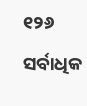୧୨୬ ସର୍ବାଧିକ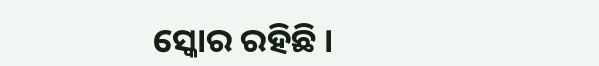ସ୍କୋର ରହିଛି ।